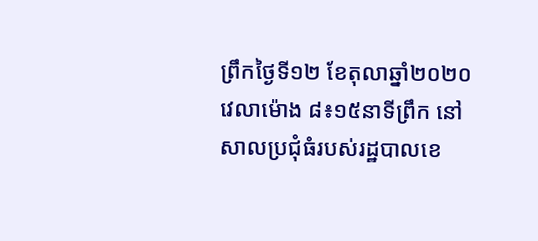ព្រឹកថ្ងៃទី១២ ខែតុលាឆ្នាំ២០២០ វេលាម៉ោង ៨៖១៥នាទីព្រឹក នៅសាលប្រជុំធំរបស់រដ្ឋបាលខេ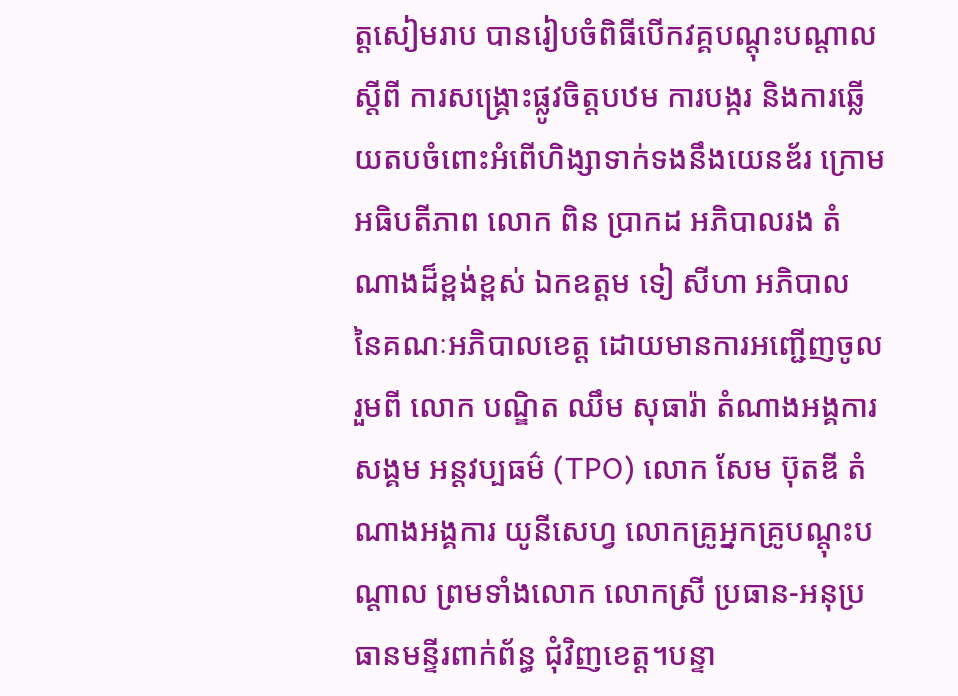ត្តសៀមរាប បានរៀបចំពិធីបើកវគ្គបណ្តុះបណ្តាល ស្តីពី ការសង្គ្រោះផ្លូវចិត្តបឋម ការបង្ករ និងការឆ្លើយតបចំពោះអំពើហិង្សាទាក់ទងនឹងយេនឌ័រ ក្រោមអធិបតីភាព លោក ពិន ប្រាកដ អភិបាលរង តំណាងដ៏ខ្ពង់ខ្ពស់ ឯកឧត្តម ទៀ សីហា អភិបាល នៃគណៈអភិបាលខេត្ត ដោយមានការអញ្ជើញចូលរួមពី លោក បណ្ឌិត ឈឹម សុធារ៉ា តំណាងអង្គការសង្គម អន្តវប្បធម៌ (TPO) លោក សែម ប៊ុតឌី តំណាងអង្គការ យូនីសេហ្វ លោកគ្រូអ្នកគ្រូបណ្តុះបណ្តាល ព្រមទាំងលោក លោកស្រី ប្រធាន-អនុប្រធានមន្ទីរពាក់ព័ន្ធ ជុំវិញខេត្ត។បន្ទា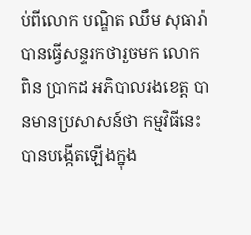ប់ពីលោក បណ្ឌិត ឈឹម សុធារ៉ា បានធ្វើសន្ទរកថារួចមក លោក ពិន ប្រាកដ អភិបាលរងខេត្ត បានមានប្រសាសន៍ថា កម្មវិធីនេះ បានបង្កើតឡើងក្នុង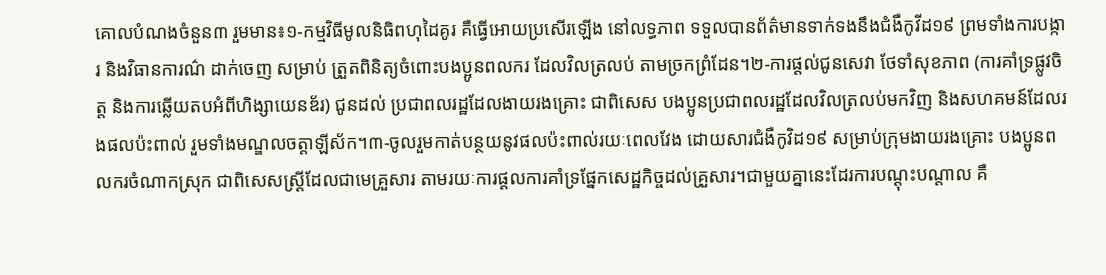គោលបំណងចំនួន៣ រួមមាន៖១-កម្មវិធីមូលនិធិពហុដៃគូរ គឺធ្វើអោយប្រសើរឡើង នៅលទ្ធភាព ទទួលបានព័ត៌មានទាក់ទងនឹងជំងឺកូវីដ១៩ ព្រមទាំងការបង្ការ និងវិធានការណ៌ ដាក់ចេញ សម្រាប់ ត្រួតពិនិត្យចំពោះបងប្អូនពលករ ដែលវិលត្រលប់ តាមច្រកព្រំដែន។២-ការផ្តល់ជូនសេវា ថែទាំសុខភាព (ការគាំទ្រផ្លូវចិត្ត និងការឆ្លើយតបអំពីហិង្សាយេនឌ័រ) ជូនដល់ ប្រជាពលរដ្ឋដែលងាយរងគ្រោះ ជាពិសេស បងប្អូនប្រជាពលរដ្ឋដែលវិលត្រលប់មកវិញ និងសហគមន៍ដែលរងផលប៉ះពាល់ រួមទាំងមណ្ឌលចត្តាឡីស័ក។៣-ចូលរួមកាត់បន្ថយនូវផលប៉ះពាល់រយៈពេលវែង ដោយសារជំងឺកូវិដ១៩ សម្រាប់ក្រុមងាយរងគ្រោះ បងប្អូនពលករចំណាកស្រុក ជាពិសេសស្រ្តីដែលជាមេគ្រួសារ តាមរយៈការផ្តលការគាំទ្រផ្នែកសេដ្ឋកិច្ចដល់គ្រួសារ។ជាមួយគ្នានេះដែរការបណ្តុះបណ្តាល គឺ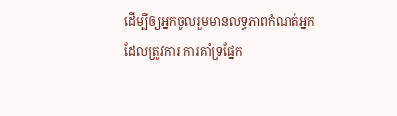ដើម្បីឲ្យអ្នកចូលរួមមានលទ្ធភាពកំណត់អ្នកដែលត្រូវការ ការគាំទ្រផ្នែក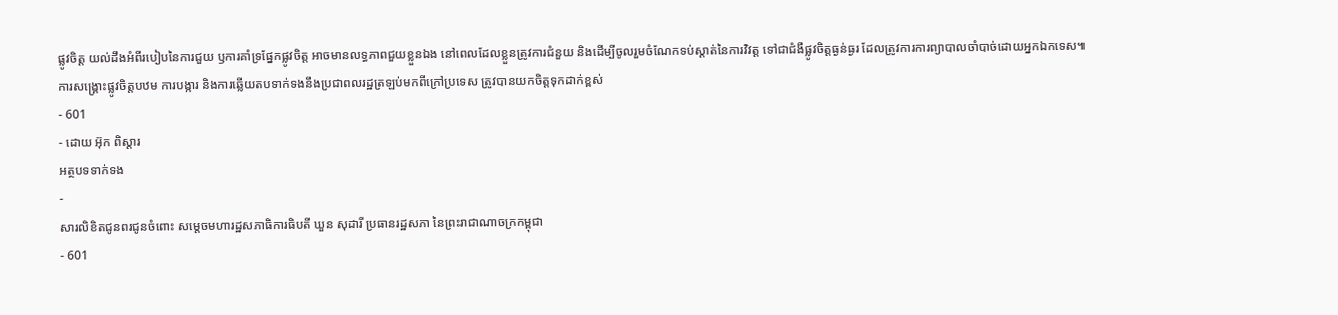ផ្លូវចិត្ត យល់ដឹងអំពីរបៀបនៃការជួយ ឫការគាំទ្រផ្នែកផ្លូវចិត្ត អាចមានលទ្ធភាពជួយខ្លួនឯង នៅពេលដែលខ្លួនត្រូវការជំនួយ និងដើម្បីចូលរួមចំណែកទប់ស្តាត់នៃការវិវត្ត ទៅជាជំងឺផ្លូវចិត្តធ្ងន់ធ្ងរ ដែលត្រូវការការព្យាបាលចាំបាច់ដោយអ្នកឯកទេស៕
ការសង្គ្រោះផ្លូវចិត្តបឋម ការបង្ការ និងការឆ្លើយតបទាក់ទងនឹងប្រជាពលរដ្ឋត្រឡប់មកពីក្រៅប្រទេស ត្រូវបានយកចិត្តទុកដាក់ខ្ពស់
- 601
- ដោយ អ៊ុក ពិស្តារ
អត្ថបទទាក់ទង
-
សារលិខិតជូនពរជូនចំពោះ សម្តេចមហារដ្ឋសភាធិការធិបតី ឃួន សុដារី ប្រធានរដ្ឋសភា នៃព្រះរាជាណាចក្រកម្ពុជា
- 601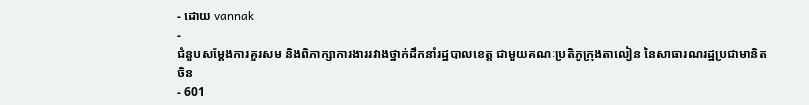- ដោយ vannak
-
ជំនួបសម្ដែងការគួរសម និងពិភាក្សាការងាររវាងថ្នាក់ដឹកនាំរដ្ឋបាលខេត្ត ជាមួយគណៈប្រតិភូក្រុងតាលៀន នៃសាធារណរដ្ឋប្រជាមានិតចិន
- 601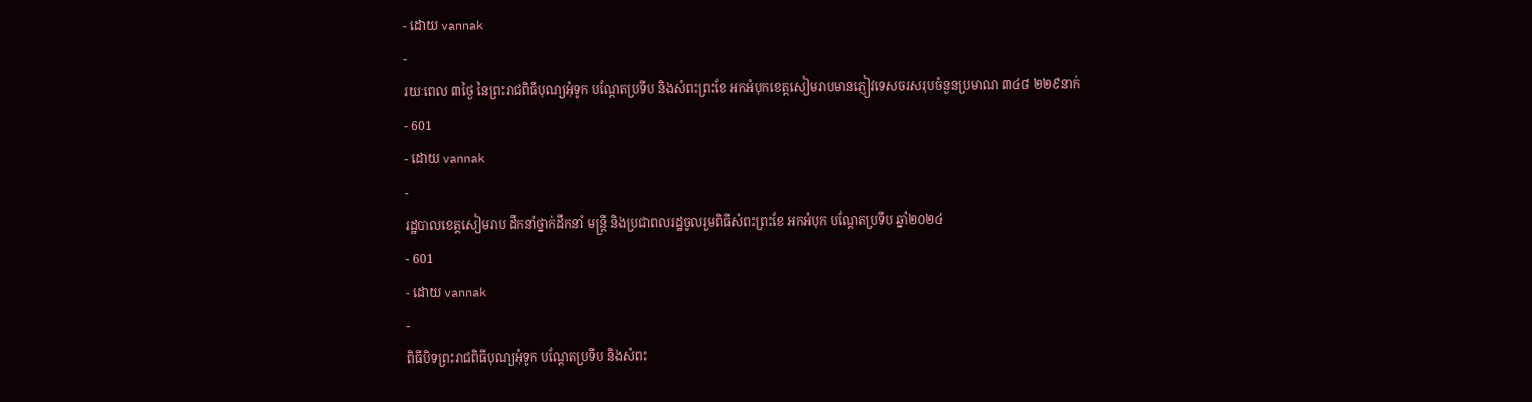- ដោយ vannak
-
រយៈពេល ៣ថ្ងៃ នៃព្រះរាជពិធីបុណ្យអុំទូក បណ្តែតប្រទីប និងសំពះព្រះខែ អកអំបុកខេត្តសៀមរាបមានភ្ញៀវទេសចរសរុបចំនួនប្រមាណ ៣៤៨ ២២៩នាក់
- 601
- ដោយ vannak
-
រដ្ឋបាលខេត្តសៀមរាប ដឹកនាំថ្នាក់ដឹកនាំ មន្រ្តី និងប្រជាពលរដ្ឋចូលរួមពិធីសំពះព្រះខែ អកអំបុក បណ្ដែតប្រទីប ឆ្នាំ២០២៤
- 601
- ដោយ vannak
-
ពិធីបិទព្រះរាជពិធីបុណ្យអុំទូក បណ្តែតប្រទីប និងសំពះ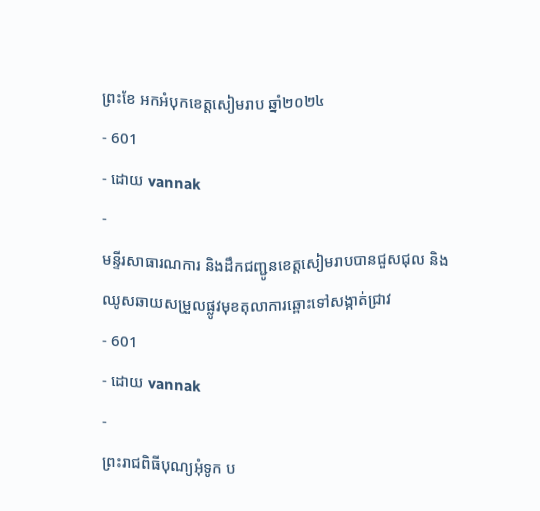ព្រះខែ អកអំបុកខេត្តសៀមរាប ឆ្នាំ២០២៤
- 601
- ដោយ vannak
-
មន្ទីរសាធារណការ និងដឹកជញ្ជូនខេត្តសៀមរាបបានជួសជុល និងឈូសឆាយសម្រួលផ្លូវមុខតុលាការឆ្ពោះទៅសង្កាត់ជ្រាវ
- 601
- ដោយ vannak
-
ព្រះរាជពិធីបុណ្យអុំទូក ប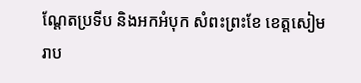ណ្តែតប្រទីប និងអកអំបុក សំពះព្រះខែ ខេត្តសៀមរាប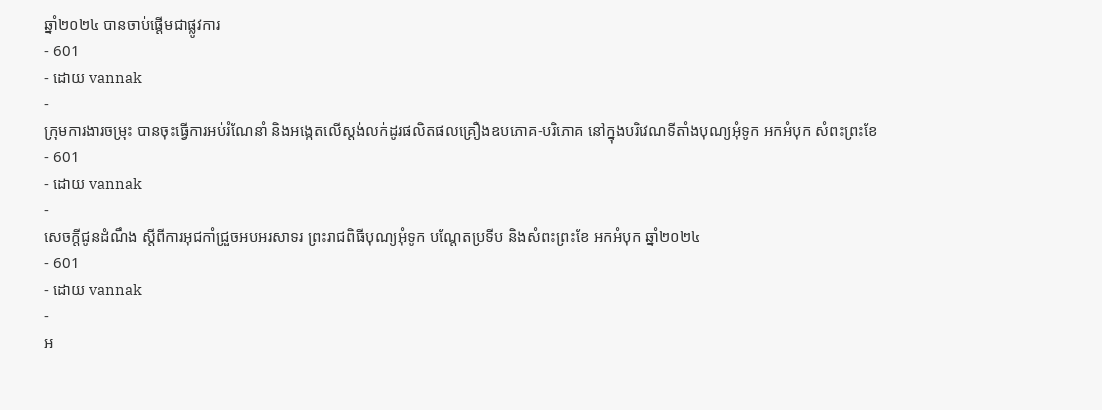ឆ្នាំ២០២៤ បានចាប់ផ្ដើមជាផ្លូវការ
- 601
- ដោយ vannak
-
ក្រុមការងារចម្រុះ បានចុះធ្វើការអប់រំណែនាំ និងអង្កេតលើស្តង់លក់ដូរផលិតផលគ្រឿងឧបភោគ-បរិភោគ នៅក្នុងបរិវេណទីតាំងបុណ្យអុំទូក អកអំបុក សំពះព្រះខែ
- 601
- ដោយ vannak
-
សេចក្តីជូនដំណឹង ស្តីពីការអុជកាំជ្រួចអបអរសាទរ ព្រះរាជពិធីបុណ្យអុំទូក បណ្តែតប្រទីប និងសំពះព្រះខែ អកអំបុក ឆ្នាំ២០២៤
- 601
- ដោយ vannak
-
អ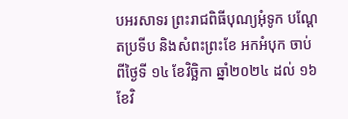បអរសាទរ ព្រះរាជពិធីបុណ្យអុំទូក បណ្ដែតប្រទីប និងសំពះព្រះខែ អកអំបុក ចាប់ពីថ្ងៃទី ១៤ ខែវិច្ឆិកា ឆ្នាំ២០២៤ ដល់ ១៦ ខែវិ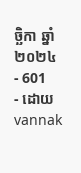ច្ឆិកា ឆ្នាំ២០២៤
- 601
- ដោយ vannak